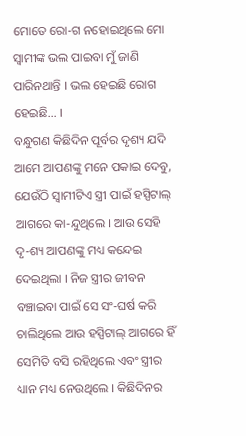ମୋତେ ରୋ-ଗ ନହୋଇଥିଲେ ମୋ ସ୍ୱାମୀଙ୍କ ଭଲ ପାଇବା ମୁଁ ଜାଣି ପାରିନଥାନ୍ତି । ଭଲ ହେଇଛି ରୋଗ ହେଇଛି… ।
ବନ୍ଧୁଗଣ କିଛିଦିନ ପୂର୍ବର ଦୃଶ୍ୟ ଯଦି ଆମେ ଆପଣଙ୍କୁ ମନେ ପକାଇ ଦେବୁ, ଯେଉଁଠି ସ୍ଵାମୀଟିଏ ସ୍ତ୍ରୀ ପାଇଁ ହସ୍ପିଟାଲ୍ ଆଗରେ କା-ନ୍ଦୁଥିଲେ । ଆଉ ସେହି ଦୃ-ଶ୍ୟ ଆପଣଙ୍କୁ ମଧ୍ୟ କନ୍ଦେଇ ଦେଇଥିଲା । ନିଜ ସ୍ତ୍ରୀର ଜୀବନ ବଞ୍ଚାଇବା ପାଇଁ ସେ ସଂ-ଘର୍ଷ କରି ଚାଲିଥିଲେ ଆଉ ହସ୍ପିଟାଲ୍ ଆଗରେ ହିଁ ସେମିତି ବସି ରହିଥିଲେ ଏବଂ ସ୍ତ୍ରୀର ଧ୍ୟାନ ମଧ୍ୟ ନେଉଥିଲେ । କିଛିଦିନର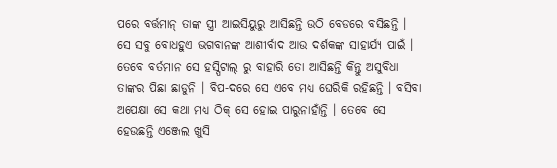ପରେ ବର୍ତ୍ତମାନ୍ ତାଙ୍କ ସ୍ତ୍ରୀ ଆଇସିୟୁରୁ ଆସିଛନ୍ତି ଉଠି ବେଡରେ ବସିଛନ୍ତି । ସେ ସବୁ ବୋଧହୁଏ ଭଗବାନଙ୍କ ଆଶୀର୍ବାଦ ଆଉ ଦର୍ଶକଙ୍କ ସାହାର୍ଯ୍ୟ ପାଇଁ ।
ତେବେ ବର୍ତମାନ ସେ ହସ୍ପିଟାଲ୍ ରୁ ବାହାରି ତୋ ଆସିଛନ୍ତି କିନ୍ତୁ ଅସୁବିଧା ତାଙ୍କର ପିଛା ଛାଡୁନି । ବିପ-ଦରେ ସେ ଏବେ ମଧ୍ୟ ଘେରିକି ରହିଛନ୍ତି । ବସିବା ଅପେକ୍ଷା ସେ କଥା ମଧ୍ୟ ଠିକ୍ ସେ ହୋଇ ପାରୁନାହାଁନ୍ତି । ତେବେ ସେ ହେଉଛନ୍ତି ଏଞ୍ଜେଲ ଖୁସି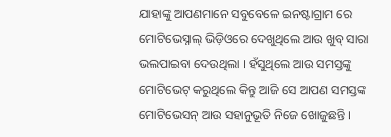ଯାହାଙ୍କୁ ଆପଣମାନେ ସବୁବେଳେ ଇନଷ୍ଟାଗ୍ରାମ ରେ ମୋଟିଭେସ୍ନାଲ୍ ଭିଡ଼ିଓରେ ଦେଖୁଥିଲେ ଆଉ ଖୁବ୍ ସାରା ଭଲପାଇବା ଦେଉଥିଲା । ହଁସୁଥିଲେ ଆଉ ସମସ୍ତଙ୍କୁ ମୋଟିଭେଟ୍ କରୁଥିଲେ କିନ୍ତୁ ଆଜି ସେ ଆପଣ ସମସ୍ତଙ୍କ ମୋଟିଭେସନ୍ ଆଉ ସହାନୁଭୂତି ନିଜେ ଖୋଜୁଛନ୍ତି ।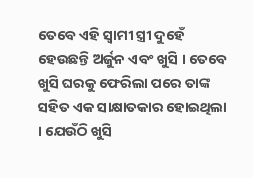ତେବେ ଏହି ସ୍ଵାମୀ ସ୍ତ୍ରୀ ଦୁହେଁ ହେଉଛନ୍ତି ଅର୍ଜୁନ ଏବଂ ଖୁସି । ତେବେ ଖୁସି ଘରକୁ ଫେରିଲା ପରେ ତାଙ୍କ ସହିତ ଏକ ସାକ୍ଷାତକାର ହୋଇଥିଲା । ଯେଉଁଠି ଖୁସି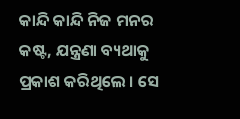କାନ୍ଦି କାନ୍ଦି ନିଜ ମନର କଷ୍ଟ, ଯନ୍ତ୍ରଣା ବ୍ୟଥାକୁ ପ୍ରକାଶ କରିଥିଲେ । ସେ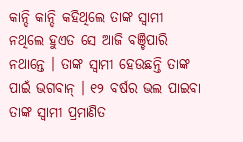କାନ୍ଦି କାନ୍ଦି କହିଥିଲେ ତାଙ୍କ ସ୍ଵାମୀ ନଥିଲେ ହୁଏତ ସେ ଆଜି ବଞ୍ଚିପାରି ନଥାନ୍ତେ । ତାଙ୍କ ସ୍ଵାମୀ ହେଉଛନ୍ତି ତାଙ୍କ ପାଇଁ ଭଗବାନ୍ । ୧୨ ବର୍ଷର ଭଲ ପାଇବା ତାଙ୍କ ସ୍ଵାମୀ ପ୍ରମାଣିତ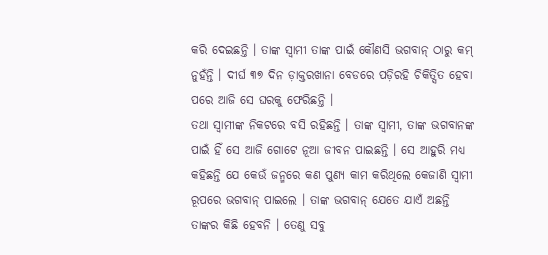କରି ଦେଇଛନ୍ତି । ତାଙ୍କ ସ୍ଵାମୀ ତାଙ୍କ ପାଇଁ କୌଣସି ଭଗବାନ୍ ଠାରୁ କମ୍ ନୁହଁନ୍ତି । ଦୀର୍ଘ ୩୭ ଦିନ ଡ଼ାକ୍ତରଖାନା ବେଡରେ ପଡ଼ିରହି ଚିକିତ୍ସିତ ହେବା ପରେ ଆଜି ସେ ଘରକୁ ଫେରିଛନ୍ତି ।
ତଥା ସ୍ଵାମୀଙ୍କ ନିକଟରେ ବସି ରହିଛନ୍ତି । ତାଙ୍କ ସ୍ଵାମୀ, ତାଙ୍କ ଭଗବାନଙ୍କ ପାଇଁ ହିଁ ସେ ଆଜି ଗୋଟେ ନୂଆ ଜୀବନ ପାଇଛନ୍ତି । ସେ ଆହୁରି ମଧ୍ୟ କହିଛନ୍ତି ଯେ କେଉଁ ଜନ୍ମରେ କଣ ପୁଣ୍ୟ କାମ କରିଥିଲେ କେଜାଣି ସ୍ଵାମୀ ରୂପରେ ଭଗବାନ୍ ପାଇଲେ । ତାଙ୍କ ଭଗବାନ୍ ଯେତେ ଯାଏଁ ଅଛନ୍ତି ତାଙ୍କର କିଛି ହେବନି । ତେଣୁ ସବୁ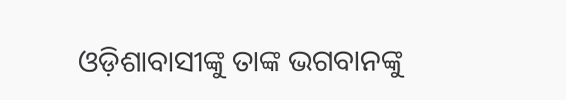ଓଡ଼ିଶାବାସୀଙ୍କୁ ତାଙ୍କ ଭଗବାନଙ୍କୁ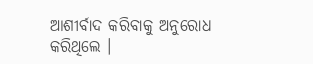ଆଶୀର୍ବାଦ କରିବାକୁ ଅନୁରୋଧ କରିଥିଲେ ।